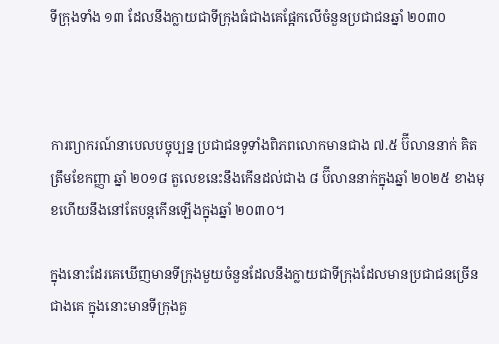ទីក្រុងទាំង ១៣ ដែលនឹងក្លាយជាទីក្រុងធំជាងគេផ្អែកលើចំនួនប្រជាជនឆ្នាំ ២០៣០



ការព្យាករណ៍នាបេលបច្ចុប្បន្ន ប្រជាជនទូទាំងពិភពលោកមានជាង ៧.៥ ប៊ីលាននាក់ គិតត្រឹមខែកញ្ញា ឆ្នាំ ២០១៨ តួលេខនេះនឹងកើនដល់ជាង ៨ ប៊ីលាននាក់ក្នុងឆ្នាំ ២០២៥ ខាងមុខហើយនឹងនៅតែបន្តកើនឡើងក្នុងឆ្នាំ ២០៣០។

ក្នុងនោះដែរគេឃើញមានទីក្រុងមួយចំនួនដែលនឹងក្លាយជាទីក្រុងដែលមានប្រជាជនច្រើនជាងគេ ក្នុងនោះមានទីក្រុងគួ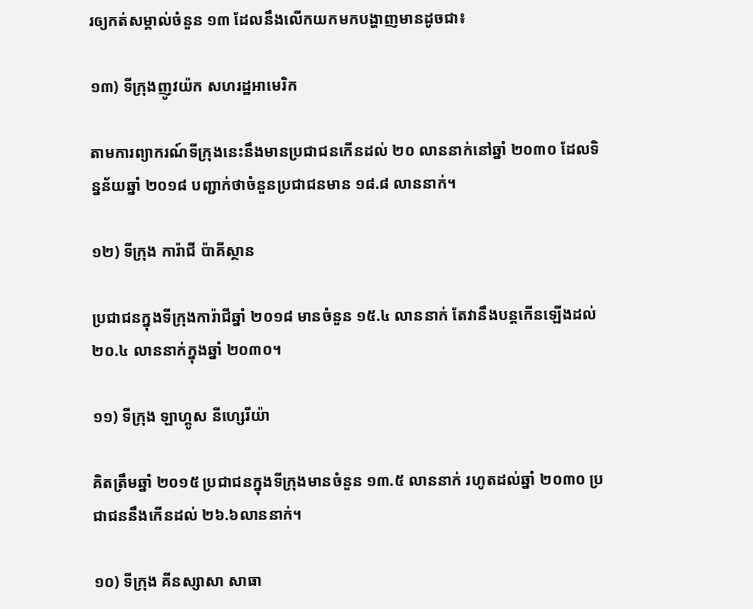រឲ្យកត់សម្គាល់ចំនួន ១៣ ដែលនឹងលើកយកមកបង្ហាញមានដូចជា៖

១៣) ទីក្រុងញូវយ៉ក សហរដ្ឋអាមេរិក

តាមការព្យាករណ៍ទីក្រុងនេះនឹងមានប្រជាជនកើនដល់ ២០ លាននាក់នៅឆ្នាំ ២០៣០ ដែលទិន្នន័យឆ្នាំ ២០១៨ បញ្ជាក់ថាចំនួនប្រជាជនមាន ១៨.៨ លាននាក់។

១២) ទីក្រុង ការ៉ាជី ប៉ាគីស្ថាន

ប្រជាជនក្នុងទីក្រុងការ៉ាជីឆ្នាំ ២០១៨ មានចំនួន ១៥.៤ លាននាក់ តែវានឹងបន្តកើនឡើងដល់ ២០.៤ លាននាក់ក្នុងឆ្នាំ ២០៣០។

១១) ទីក្រុង ឡាហ្គូស នីហ្សេរីយ៉ា

គិតត្រឹមឆ្នាំ ២០១៥ ប្រជាជនក្នុងទីក្រុងមានចំនួន ១៣.៥ លាននាក់ រហូតដល់ឆ្នាំ ២០៣០ ប្រជាជននឹងកើនដល់ ២៦.៦លាននាក់។

១០) ទីក្រុង គីនស្សាសា សាធា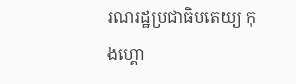រណរដ្ឋប្រជាធិបតេយ្យ កុងហ្គោ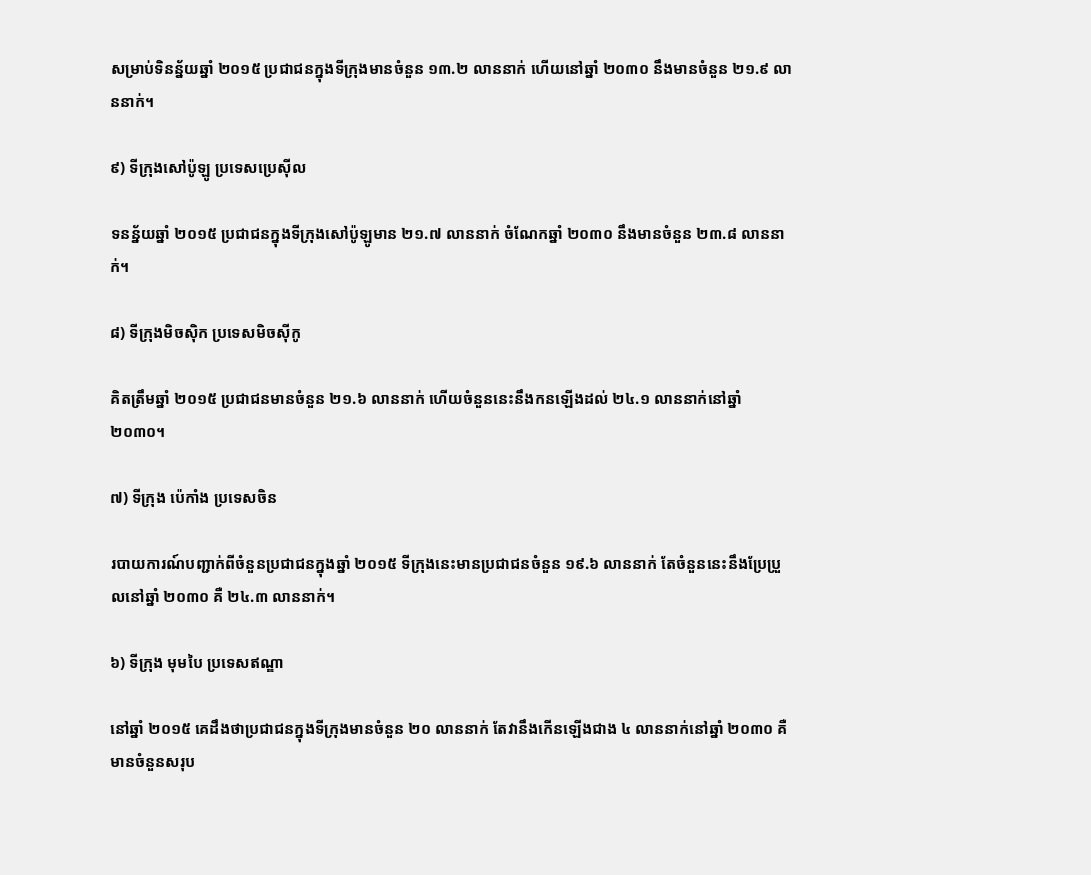សម្រាប់ទិនន្ន័យឆ្នាំ ២០១៥ ប្រជាជនក្នុងទីក្រុងមានចំនួន ១៣.២ លាននាក់ ហើយនៅឆ្នាំ ២០៣០ នឹងមានចំនួន ២១.៩ លាននាក់។

៩) ទីក្រុងសៅប៉ូឡូ ប្រទេសប្រេស៊ីល

ទនន្ន័យឆ្នាំ ២០១៥ ប្រជាជនក្នុងទីក្រុងសៅប៉ូឡូមាន ២១.៧ លាននាក់ ចំណែកឆ្នាំ ២០៣០ នឹងមានចំនួន ២៣.៨ លាននាក់។

៨) ទីក្រុងមិចស៊ិក ប្រទេសមិចស៊ីកូ

គិតត្រឹមឆ្នាំ ២០១៥ ប្រជាជនមានចំនួន ២១.៦ លាននាក់ ហើយចំនួននេះនឹងកនឡើងដល់ ២៤.១ លាននាក់នៅឆ្នាំ ២០៣០។

៧) ទីក្រុង ប៉េកាំង ប្រទេសចិន

របាយការណ៍បញ្ជាក់ពីចំនួនប្រជាជនក្នុងឆ្នាំ ២០១៥ ទីក្រុងនេះមានប្រជាជនចំនួន ១៩.៦ លាននាក់ តែចំនួននេះនឹងប្រែប្រួលនៅឆ្នាំ ២០៣០ គឺ ២៤.៣ លាននាក់។

៦) ទីក្រុង មុមបៃ ប្រទេសឥណ្ឌា

នៅឆ្នាំ ២០១៥ គេដឹងថាប្រជាជនក្នុងទីក្រុងមានចំនួន ២០ លាននាក់ តែវានឹងកើនឡើងជាង ៤ លាននាក់នៅឆ្នាំ ២០៣០ គឺ មានចំនួនសរុប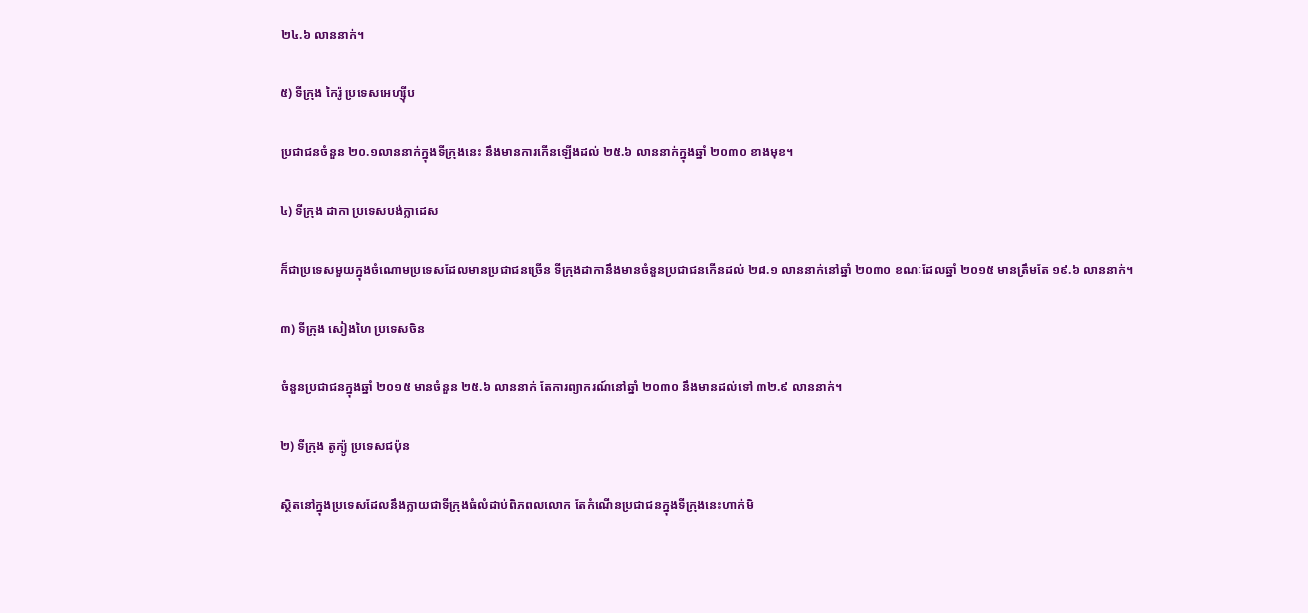២៤.៦ លាននាក់។

៥) ទីក្រុង កៃរ៉ូ ប្រទេសអេហ្ស៊ីប

ប្រជាជនចំនួន ២០.១លាននាក់ក្នុងទីក្រុងនេះ នឹងមានការកើនឡើងដល់ ២៥.៦ លាននាក់ក្នុងឆ្នាំ ២០៣០ ខាងមុខ។

៤) ទីក្រុង ដាកា ប្រទេសបង់ក្លាដេស

ក៏ជាប្រទេសមួយក្នុងចំណោមប្រទេសដែលមានប្រជាជនច្រើន ទីក្រុងដាកានឹងមានចំនួនប្រជាជនកើនដល់ ២៨.១ លាននាក់នៅឆ្នាំ ២០៣០ ខណៈដែលឆ្នាំ ២០១៥ មានត្រឹមតែ ១៩.៦ លាននាក់។

៣) ទីក្រុង សៀងហៃ ប្រទេសចិន

ចំនួនប្រជាជនក្នុងឆ្នាំ ២០១៥ មានចំនួន ២៥.៦ លាននាក់ តែការព្យាករណ៍នៅឆ្នាំ ២០៣០ នឹងមានដល់ទៅ ៣២.៩ លាននាក់។

២) ទីក្រុង តូក្យ៉ូ ប្រទេសជប៉ុន

ស្ថិតនៅក្នុងប្រទេសដែលនឹងក្លាយជាទីក្រុងធំលំដាប់ពិភពលលោក តែកំណើនប្រជាជនក្នុងទីក្រុងនេះហាក់មិ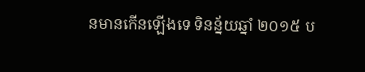នមានកើនឡើងទេ ទិនន្ន័យឆ្នាំ ២០១៥ ប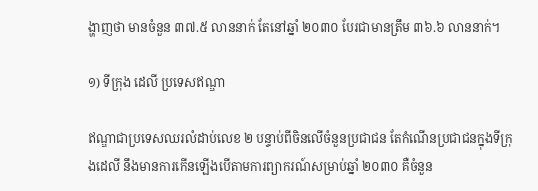ង្ហាញថា មានចំនួន ៣៧.៥ លាននាក់ តែនៅឆ្នាំ ២០៣០ បែរជាមានត្រឹម ៣៦.៦ លាននាក់។

១) ទីក្រុង ដេលី ប្រទេសឥណ្ឌា

ឥណ្ឌាជាប្រទេសឈរលំដាប់លេខ ២ បន្ទាប់ពីចិនលើចំនួនប្រជាជន តែកំណើនប្រជាជនក្នុងទីក្រុងដេលី នឹងមានការកើនឡើងបើតាមការព្យាករណ៍សម្រាប់ឆ្នាំ ២០៣០ គឺចំនួន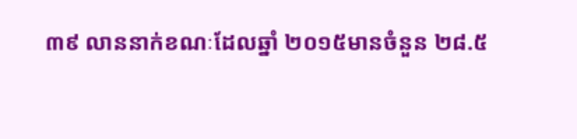៣៩ លាននាក់ខណៈដែលឆ្នាំ ២០១៥មានចំនួន ២៨.៥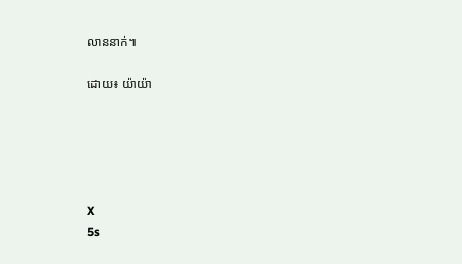លាននាក់៕

ដោយ៖ យ៉ាយ៉ា





X
5s